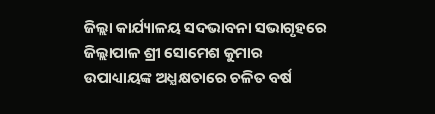ଜିଲ୍ଲା କାର୍ଯ୍ୟାଳୟ ସଦଭାବନା ସଭାଗୃହରେ ଜିଲ୍ଲାପାଳ ଶ୍ରୀ ସୋମେଶ କୁମାର ଉପାଧ୍ୟାୟଙ୍କ ଅଧ୍ଯକ୍ଷତାରେ ଚଳିତ ବର୍ଷ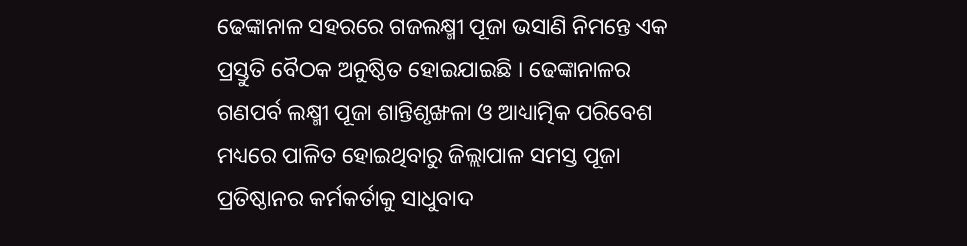ଢେଙ୍କାନାଳ ସହରରେ ଗଜଲକ୍ଷ୍ମୀ ପୂଜା ଭସାଣି ନିମନ୍ତେ ଏକ ପ୍ରସ୍ତୁତି ବୈଠକ ଅନୁଷ୍ଠିତ ହୋଇଯାଇଛି । ଢେଙ୍କାନାଳର ଗଣପର୍ବ ଲକ୍ଷ୍ମୀ ପୂଜା ଶାନ୍ତିଶୃଙ୍ଖଳା ଓ ଆଧ୍ୟାତ୍ମିକ ପରିବେଶ ମଧ୍ୟରେ ପାଳିତ ହୋଇଥିବାରୁ ଜିଲ୍ଲାପାଳ ସମସ୍ତ ପୂଜା ପ୍ରତିଷ୍ଠାନର କର୍ମକର୍ତାକୁ ସାଧୁବାଦ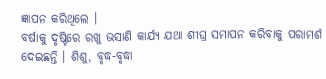ଜ୍ଞାପନ କରିଥିଲେ ।
ବର୍ଷାକୁ ଦୃଷ୍ଟିରେ ରଖୁ ଭସାଣି କାର୍ଯ୍ୟ ଯଥା ଶୀଘ୍ର ସମାପନ କରିବାକୁ ପରାମର୍ଶ ଦେଇଛନ୍ତି । ଶିଶୁ, ବୃଦ୍ଧ-ବୃଦ୍ଧା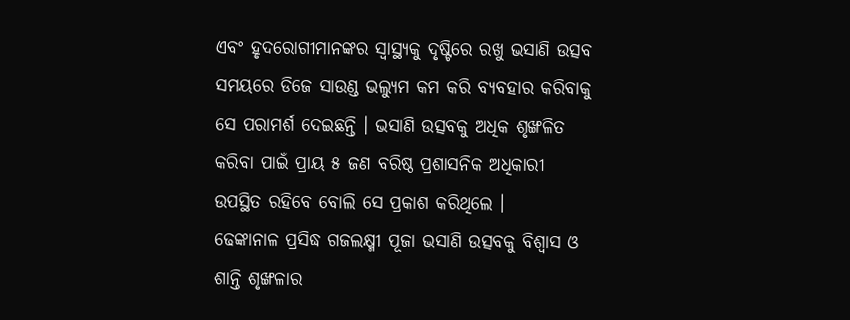ଏବଂ ହୃଦରୋଗୀମାନଙ୍କର ସ୍ବାସ୍ଥ୍ୟକୁ ଦୃଷ୍ଟିରେ ରଖୁ ଭସାଣି ଉତ୍ସବ ସମୟରେ ଡିଜେ ସାଉଣ୍ଡ ଭଲ୍ୟୁମ କମ କରି ବ୍ୟବହାର କରିବାକୁ ସେ ପରାମର୍ଶ ଦେଇଛନ୍ତି । ଭସାଣି ଉତ୍ସବକୁ ଅଧିକ ଶୃଙ୍ଖଳିତ କରିବା ପାଇଁ ପ୍ରାୟ ୫ ଜଣ ବରିଷ୍ଠ ପ୍ରଶାସନିକ ଅଧିକାରୀ ଉପସ୍ଥିତ ରହିବେ ବୋଲି ସେ ପ୍ରକାଶ କରିଥିଲେ ।
ଢେଙ୍କାନାଳ ପ୍ରସିଦ୍ଧ ଗଜଲକ୍ଷ୍ମୀ ପୂଜା ଭସାଣି ଉତ୍ସବକୁ ବିଶ୍ୱାସ ଓ ଶାନ୍ତି ଶୃଙ୍ଖଳାର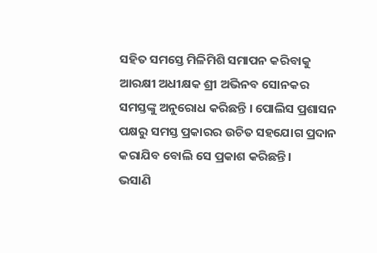ସହିତ ସମସ୍ତେ ମିଳିମିଶି ସମାପନ କରିବାକୁ ଆରକ୍ଷୀ ଅଧୀକ୍ଷକ ଶ୍ରୀ ଅଭିନବ ସୋନକର ସମସ୍ତଙ୍କୁ ଅନୁରୋଧ କରିଛନ୍ତି । ପୋଲିସ ପ୍ରଶାସନ ପକ୍ଷରୁ ସମସ୍ତ ପ୍ରକାରର ଉଚିତ ସହଯୋଗ ପ୍ରଦାନ କରାଯିବ ବୋଲି ସେ ପ୍ରକାଶ କରିଛନ୍ତି ।
ଭସାଣି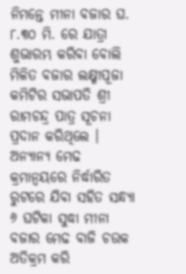ନିମନ୍ତେ ମୀନା ବଜାର ଘ. ୮.୩୦ ମି. ରେ ଯାତ୍ରା ଶୁଭାରମ୍ଭ କରିବା ବୋଲି ମିଳିତ ବଜାର ଲକ୍ଷ୍ମୀପୂଜା କମିଟିର ସଭାପତି ଶ୍ରୀ ରାମଚନ୍ଦ୍ର ପାତ୍ର ସୂଚନା ପ୍ରଦାନ କରିଥିଲେ । ଅନ୍ୟାନ୍ୟ ମେଢ କ୍ରମାନ୍ୱୟରେ ନିର୍ଦ୍ଧାରିତ ରୁଟରେ ଯିବା ସହିତ ସନ୍ଧ୍ୟା ୬ ଘଟିକା ସୁଦ୍ଧା ମୀନା ବଜାର ମେଢ ବାଜି ଚଉକ ଅତିକ୍ରମ କରି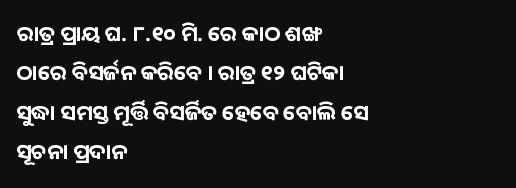ରାତ୍ର ପ୍ରାୟ ଘ. ୮.୧୦ ମି. ରେ କାଠ ଶଙ୍ଖ ଠାରେ ବିସର୍ଜନ କରିବେ । ରାତ୍ର ୧୨ ଘଟିକା ସୁଦ୍ଧା ସମସ୍ତ ମୂର୍ତ୍ତି ବିସର୍ଜିତ ହେବେ ବୋଲି ସେ ସୂଚନା ପ୍ରଦାନ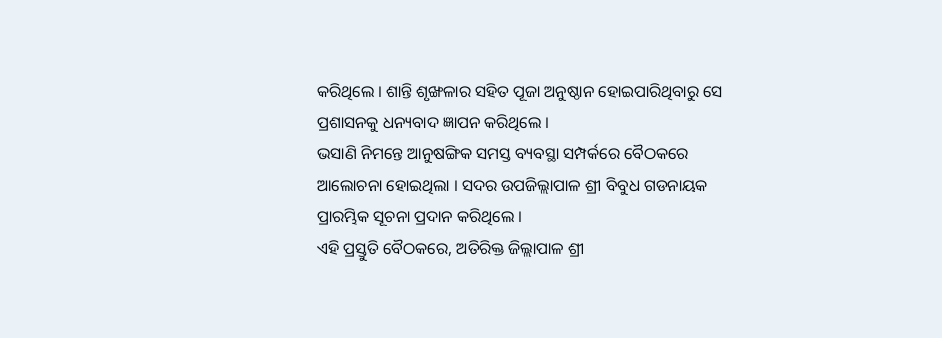କରିଥିଲେ । ଶାନ୍ତି ଶୃଙ୍ଖଳାର ସହିତ ପୂଜା ଅନୁଷ୍ଠାନ ହୋଇପାରିଥିବାରୁ ସେ ପ୍ରଶାସନକୁ ଧନ୍ୟବାଦ ଜ୍ଞାପନ କରିଥିଲେ ।
ଭସାଣି ନିମନ୍ତେ ଆନୁଷଙ୍ଗିକ ସମସ୍ତ ବ୍ୟବସ୍ଥା ସମ୍ପର୍କରେ ବୈଠକରେ ଆଲୋଚନା ହୋଇଥିଲା । ସଦର ଉପଜିଲ୍ଲାପାଳ ଶ୍ରୀ ବିବୁଧ ଗଡନାୟକ ପ୍ରାରମ୍ଭିକ ସୂଚନା ପ୍ରଦାନ କରିଥିଲେ ।
ଏହି ପ୍ରସ୍ତୁତି ବୈଠକରେ, ଅତିରିକ୍ତ ଜିଲ୍ଲାପାଳ ଶ୍ରୀ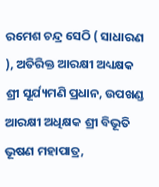ରମେଶ ଚନ୍ଦ୍ର ସେଠି ( ସାଧାରଣ ), ଅତିରିକ୍ତ ଆରକ୍ଷୀ ଅଧ୍ୟକ୍ଷକ ଶ୍ରୀ ସୂର୍ଯ୍ୟମଣି ପ୍ରଧାନ, ଉପଖଣ୍ଡ ଆରକ୍ଷୀ ଅଧିକ୍ଷକ ଶ୍ରୀ ବିଭୂତି ଭୂଷଣ ମହାପାତ୍ର,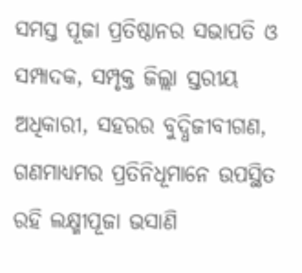ସମସ୍ତ ପୂଜା ପ୍ରତିଷ୍ଠାନର ସଭାପତି ଓ ସମ୍ପାଦକ, ସମ୍ପୃକ୍ତ ଜିଲ୍ଲା ସ୍ତରୀୟ ଅଧିକାରୀ, ସହରର ବୁଦ୍ଧିଜୀବୀଗଣ, ଗଣମାଧ୍ୟମର ପ୍ରତିନିଧୂମାନେ ଉପସ୍ଥିତ ରହି ଲକ୍ଷ୍ମୀପୂଜା ଭସାଣି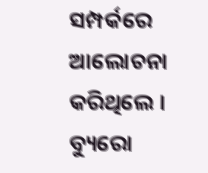ସମ୍ପର୍କରେ ଆଲୋଚନା କରିଥିଲେ ।
ବ୍ୟୁରୋ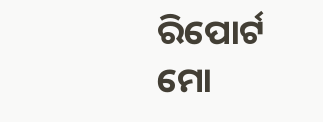ରିପୋର୍ଟ ମୋ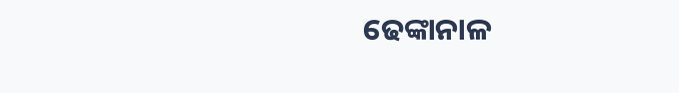ଢେଙ୍କାନାଳ